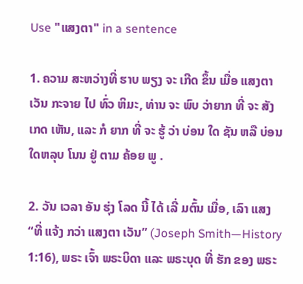Use "ແສງຕາ" in a sentence

1. ຄວາມ ສະຫວ່າງທີ່ ຮາບ ພຽງ ຈະ ເກີດ ຂຶ້ນ ເມື່ອ ແສງຕາ ເວັນ ກະຈາຍ ໄປ ທົ່ວ ຫິມະ, ທ່ານ ຈະ ພົບ ວ່າຍາກ ທີ່ ຈະ ສັງ ເກດ ເຫັນ, ແລະ ກໍ ຍາກ ທີ່ ຈະ ຮູ້ ວ່າ ບ່ອນ ໃດ ຊັນ ຫລື ບ່ອນ ໃດຫລຸບ ໂນນ ຢູ່ ຕາມ ຄ້ອຍ ພູ .

2. ວັນ ເວລາ ອັນ ຮຸ່ງ ໂລດ ນີ້ ໄດ້ ເລີ່ ມຕົ້ນ ເມື່ອ, ເລົາ ແສງ “ທີ່ ແຈ້ງ ກວ່າ ແສງຕາ ເວັນ” (Joseph Smith—History 1:16), ພຣະ ເຈົ້າ ພຣະບິດາ ແລະ ພຣະບຸດ ທີ່ ຮັກ ຂອງ ພຣະ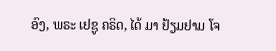ອົງ, ພຣະ ເຢຊູ ຄຣິດ, ໄດ້ ມາ ຢ້ຽມຢາມ ໂຈ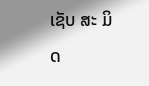ເຊັບ ສະ ມິດ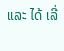ແລະ ໄດ້ ເລີ່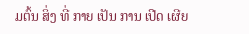ມຕົ້ນ ສິ່ງ ທີ່ ກາຍ ເປັນ ການ ເປີດ ເຜີຍ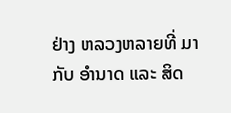ຢ່າງ ຫລວງຫລາຍທີ່ ມາ ກັບ ອໍານາດ ແລະ ສິດ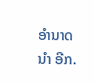ອໍານາດ ນໍາ ອີກ.